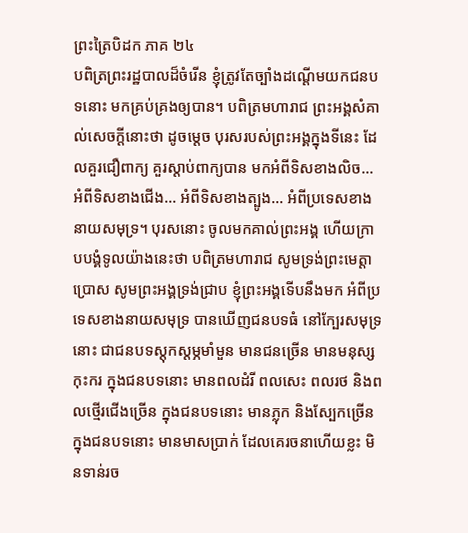ព្រះត្រៃបិដក ភាគ ២៤
បពិត្រព្រះរដ្ឋបាលដ៏ចំរើន ខ្ញុំត្រូវតែច្បាំងដណ្តើមយកជនបទនោះ មកគ្រប់គ្រងឲ្យបាន។ បពិត្រមហារាជ ព្រះអង្គសំគាល់សេចក្តីនោះថា ដូចម្តេច បុរសរបស់ព្រះអង្គក្នុងទីនេះ ដែលគួរជឿពាក្យ គួរស្តាប់ពាក្យបាន មកអំពីទិសខាងលិច... អំពីទិសខាងជើង... អំពីទិសខាងត្បូង... អំពីប្រទេសខាងនាយសមុទ្រ។ បុរសនោះ ចូលមកគាល់ព្រះអង្គ ហើយក្រាបបង្គំទូលយ៉ាងនេះថា បពិត្រមហារាជ សូមទ្រង់ព្រះមេត្តាប្រោស សូមព្រះអង្គទ្រង់ជ្រាប ខ្ញុំព្រះអង្គទើបនឹងមក អំពីប្រទេសខាងនាយសមុទ្រ បានឃើញជនបទធំ នៅក្បែរសមុទ្រនោះ ជាជនបទស្តុកស្តម្ភមាំមួន មានជនច្រើន មានមនុស្សកុះករ ក្នុងជនបទនោះ មានពលដំរី ពលសេះ ពលរថ និងពលថ្មើរជើងច្រើន ក្នុងជនបទនោះ មានភ្លុក និងស្បែកច្រើន ក្នុងជនបទនោះ មានមាសប្រាក់ ដែលគេរចនាហើយខ្លះ មិនទាន់រច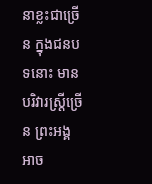នាខ្លះជាច្រើន ក្នុងជនបទនោះ មានបរិវារស្ត្រីច្រើន ព្រះអង្គអាច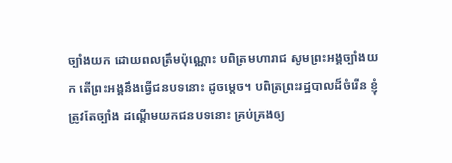ច្បាំងយក ដោយពលត្រឹមប៉ុណ្ណោះ បពិត្រមហារាជ សូមព្រះអង្គច្បាំងយក តើព្រះអង្គនឹងធ្វើជនបទនោះ ដូចម្តេច។ បពិត្រព្រះរដ្ឋបាលដ៏ចំរើន ខ្ញុំត្រូវតែច្បាំង ដណ្តើមយកជនបទនោះ គ្រប់គ្រងឲ្យ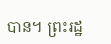បាន។ ព្រះរដ្ឋ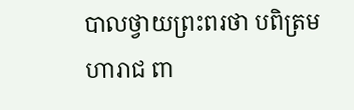បាលថ្វាយព្រះពរថា បពិត្រមហារាជ ពា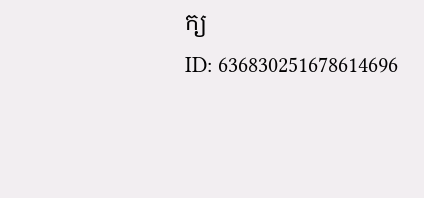ក្យ
ID: 636830251678614696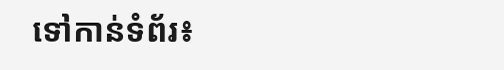ទៅកាន់ទំព័រ៖